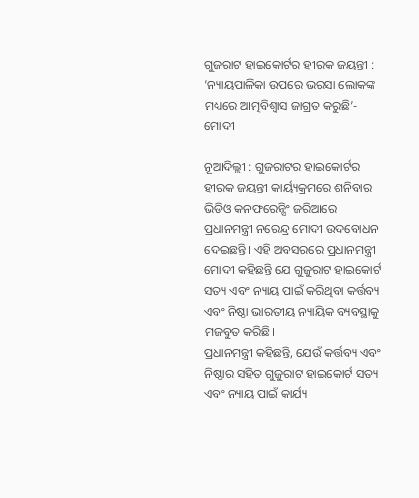ଗୁଜରାଟ ହାଇକୋର୍ଟର ହୀରକ ଜୟନ୍ତୀ : ’ନ୍ୟାୟପାଳିକା ଉପରେ ଭରସା ଲୋକଙ୍କ ମଧ୍ୟରେ ଆତ୍ମବିଶ୍ୱାସ ଜାଗ୍ରତ କରୁଛି’- ମୋଦୀ

ନୂଆଦିଲ୍ଲୀ : ଗୁଜରାଟର ହାଇକୋର୍ଟର ହୀରକ ଜୟନ୍ତୀ କାର୍ୟ୍ୟକ୍ରମରେ ଶନିବାର ଭିଡିଓ କନଫରେନ୍ସିଂ ଜରିଆରେ  ପ୍ରଧାନମନ୍ତ୍ରୀ ନରେନ୍ଦ୍ର ମୋଦୀ ଉଦବୋଧନ ଦେଇଛନ୍ତି। ଏହି ଅବସରରେ ପ୍ରଧାନମନ୍ତ୍ରୀ ମୋଦୀ କହିଛନ୍ତି ଯେ ଗୁଜୁରାଟ ହାଇକୋର୍ଟ ସତ୍ୟ ଏବଂ ନ୍ୟାୟ ପାଇଁ କରିଥିବା କର୍ତ୍ତବ୍ୟ ଏବଂ ନିଷ୍ଠା ଭାରତୀୟ ନ୍ୟାୟିକ ବ୍ୟବସ୍ଥାକୁ ମଜବୁତ କରିଛି।
ପ୍ରଧାନମନ୍ତ୍ରୀ କହିଛନ୍ତି, ଯେଉଁ କର୍ତ୍ତବ୍ୟ ଏବଂ ନିଷ୍ଠାର ସହିତ ଗୁଜୁରାଟ ହାଇକୋର୍ଟ ସତ୍ୟ ଏବଂ ନ୍ୟାୟ ପାଇଁ କାର୍ଯ୍ୟ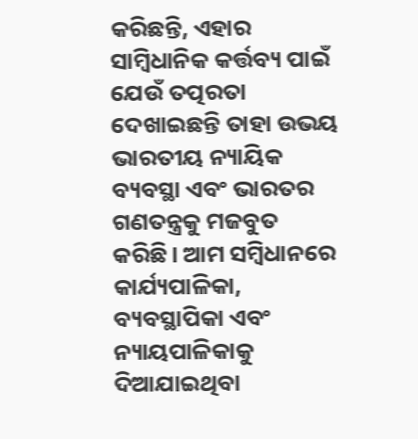କରିଛନ୍ତି, ଏହାର ସାମ୍ବିଧାନିକ କର୍ତ୍ତବ୍ୟ ପାଇଁ ଯେଉଁ ତତ୍ପରତା ଦେଖାଇଛନ୍ତି ତାହା ଉଭୟ ଭାରତୀୟ ନ୍ୟାୟିକ ବ୍ୟବସ୍ଥା ଏବଂ ଭାରତର ଗଣତନ୍ତ୍ରକୁ ମଜବୁତ କରିଛି। ଆମ ସମ୍ବିଧାନରେ କାର୍ଯ୍ୟପାଳିକା, ବ୍ୟବସ୍ଥାପିକା ଏବଂ ନ୍ୟାୟପାଳିକାକୁ ଦିଆଯାଇଥିବା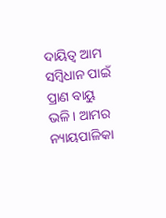ଦାୟିତ୍ବ ଆମ ସମ୍ବିଧାନ ପାଇଁ ପ୍ରାଣ ବାୟୁ ଭଳି। ଆମର ନ୍ୟାୟପାଳିକା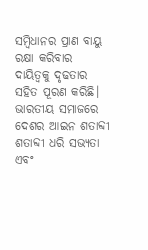ସମ୍ବିଧାନର ପ୍ରାଣ ବାୟୁ ରକ୍ଷା କରିବାର ଦାୟିତ୍ବକୁ ଦୃଢତାର ସହିତ ପୂରଣ କରିଛି। ଭାରତୀୟ ସମାଜରେ ଦେଶର ଆଇନ ଶତାବ୍ଦୀ ଶତାବ୍ଦୀ ଧରି ସଭ୍ୟତା ଏବଂ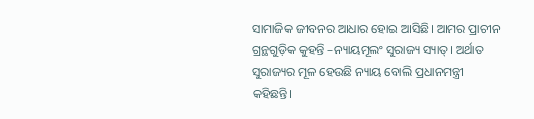ସାମାଜିକ ଜୀବନର ଆଧାର ହୋଇ ଆସିଛି। ଆମର ପ୍ରାଚୀନ ଗ୍ରନ୍ଥଗୁଡ଼ିକ କୁହନ୍ତି –ନ୍ୟାୟମୂଲଂ ସୁରାଜ୍ୟ ସ୍ୟାତ୍। ଅର୍ଥାତ ସୁରାଜ୍ୟର ମୂଳ ହେଉଛି ନ୍ୟାୟ ବୋଲି ପ୍ରଧାନମନ୍ତ୍ରୀ କହିଛନ୍ତି।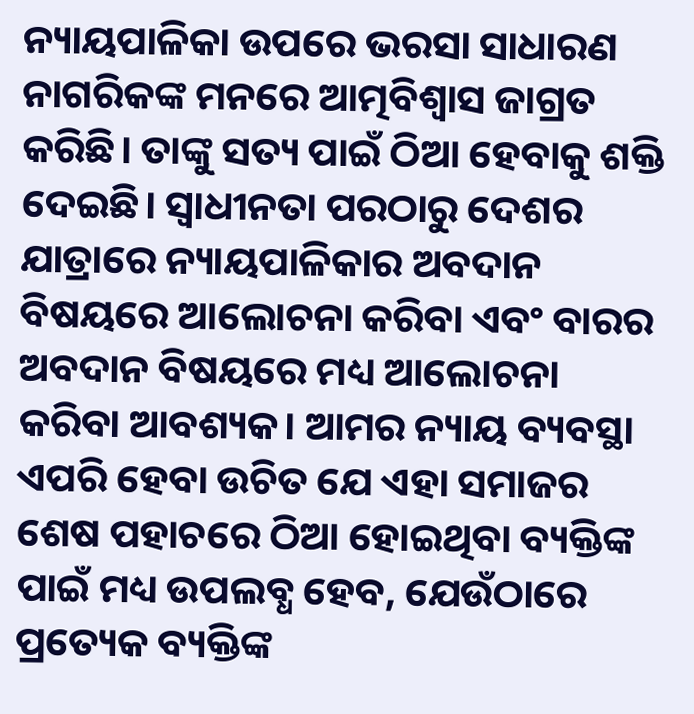ନ୍ୟାୟପାଳିକା ଉପରେ ଭରସା ସାଧାରଣ ନାଗରିକଙ୍କ ମନରେ ଆତ୍ମବିଶ୍ୱାସ ଜାଗ୍ରତ କରିଛି। ତାଙ୍କୁ ସତ୍ୟ ପାଇଁ ଠିଆ ହେବାକୁ ଶକ୍ତି ଦେଇଛି। ସ୍ୱାଧୀନତା ପରଠାରୁ ଦେଶର ଯାତ୍ରାରେ ନ୍ୟାୟପାଳିକାର ଅବଦାନ ବିଷୟରେ ଆଲୋଚନା କରିବା ଏବଂ ବାରର ଅବଦାନ ବିଷୟରେ ମଧ୍ୟ ଆଲୋଚନା କରିବା ଆବଶ୍ୟକ। ଆମର ନ୍ୟାୟ ବ୍ୟବସ୍ଥା ଏପରି ହେବା ଉଚିତ ଯେ ଏହା ସମାଜର ଶେଷ ପହାଚରେ ଠିଆ ହୋଇଥିବା ବ୍ୟକ୍ତିଙ୍କ ପାଇଁ ମଧ୍ୟ ଉପଲବ୍ଧ ହେବ, ଯେଉଁଠାରେ ପ୍ରତ୍ୟେକ ବ୍ୟକ୍ତିଙ୍କ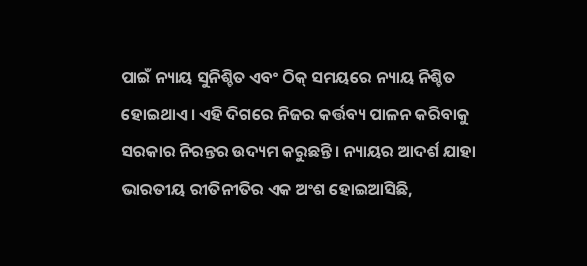ପାଇଁ ନ୍ୟାୟ ସୁନିଶ୍ଚିତ ଏବଂ ଠିକ୍ ସମୟରେ ନ୍ୟାୟ ନିଶ୍ଚିତ ହୋଇଥାଏ। ଏହି ଦିଗରେ ନିଜର କର୍ତ୍ତବ୍ୟ ପାଳନ କରିବାକୁ ସରକାର ନିରନ୍ତର ଉଦ୍ୟମ କରୁଛନ୍ତି। ନ୍ୟାୟର ଆଦର୍ଶ ଯାହା ଭାରତୀୟ ରୀତିନୀତିର ଏକ ଅଂଶ ହୋଇଆସିଛି,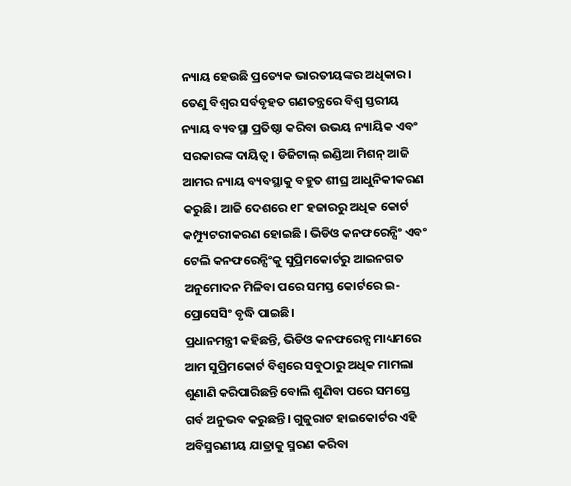ନ୍ୟାୟ ହେଉଛି ପ୍ରତ୍ୟେକ ଭାରତୀୟଙ୍କର ଅଧିକାର। ତେଣୁ ବିଶ୍ୱର ସର୍ବବୃହତ ଗଣତନ୍ତ୍ରରେ ବିଶ୍ୱ ସ୍ତରୀୟ ନ୍ୟାୟ ବ୍ୟବସ୍ଥା ପ୍ରତିଷ୍ଠା କରିବା ଉଭୟ ନ୍ୟାୟିକ ଏବଂ ସରକାରଙ୍କ ଦାୟିତ୍ବ। ଡିଜିଟାଲ୍ ଇଣ୍ଡିଆ ମିଶନ୍ ଆଜି ଆମର ନ୍ୟାୟ ବ୍ୟବସ୍ଥାକୁ ବହୁତ ଶୀଘ୍ର ଆଧୁନିକୀକରଣ କରୁଛି। ଆଜି ଦେଶରେ ୧୮ ହଜାରରୁ ଅଧିକ କୋର୍ଟ କମ୍ପ୍ୟୁଟରୀକରଣ ହୋଇଛି । ଭିଡିଓ କନଫରେନ୍ସିଂ ଏବଂ ଟେଲି କନଫରେନ୍ସିଂକୁ ସୁପ୍ରିମକୋର୍ଟରୁ ଆଇନଗତ ଅନୁମୋଦନ ମିଳିବା ପରେ ସମସ୍ତ କୋର୍ଟରେ ଇ-ପ୍ରୋସେସିଂ ବୃଦ୍ଧି ପାଇଛି।
ପ୍ରଧାନମନ୍ତ୍ରୀ କହିଛନ୍ତି, ଭିଡିଓ କନଫରେନ୍ସ ମାଧ୍ୟମରେ ଆମ ସୁପ୍ରିମକୋର୍ଟ ବିଶ୍ୱରେ ସବୁଠାରୁ ଅଧିକ ମାମଲା ଶୁଣାଣି କରିପାରିଛନ୍ତି ବୋଲି ଶୁଣିବା ପରେ ସମସ୍ତେ ଗର୍ବ ଅନୁଭବ କରୁଛନ୍ତି। ଗୁଜୁରାଟ ହାଇକୋର୍ଟର ଏହି ଅବିସ୍ମରଣୀୟ ଯାତ୍ରାକୁ ସ୍ମରଣ କରିବା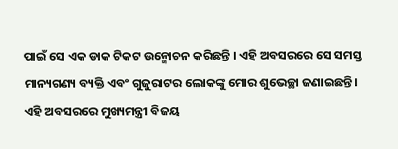ପାଇଁ ସେ ଏକ ଡାକ ଟିକଟ ଉନ୍ମୋଚନ କରିଛନ୍ତି । ଏହି ଅବସରରେ ସେ ସମସ୍ତ ମାନ୍ୟଗଣ୍ୟ ବ୍ୟକ୍ତି ଏବଂ ଗୁଜୁରାଟର ଲୋକଙ୍କୁ ମୋର ଶୁଭେଚ୍ଛା ଜଣାଇଛନ୍ତି। ଏହି ଅବସରରେ ମୁଖ୍ୟମନ୍ତ୍ରୀ ବିଜୟ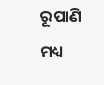ରୂପାଣି ମଧ୍ୟ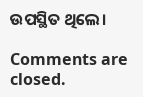ଉପସ୍ଥିତ ଥିଲେ।

Comments are closed.